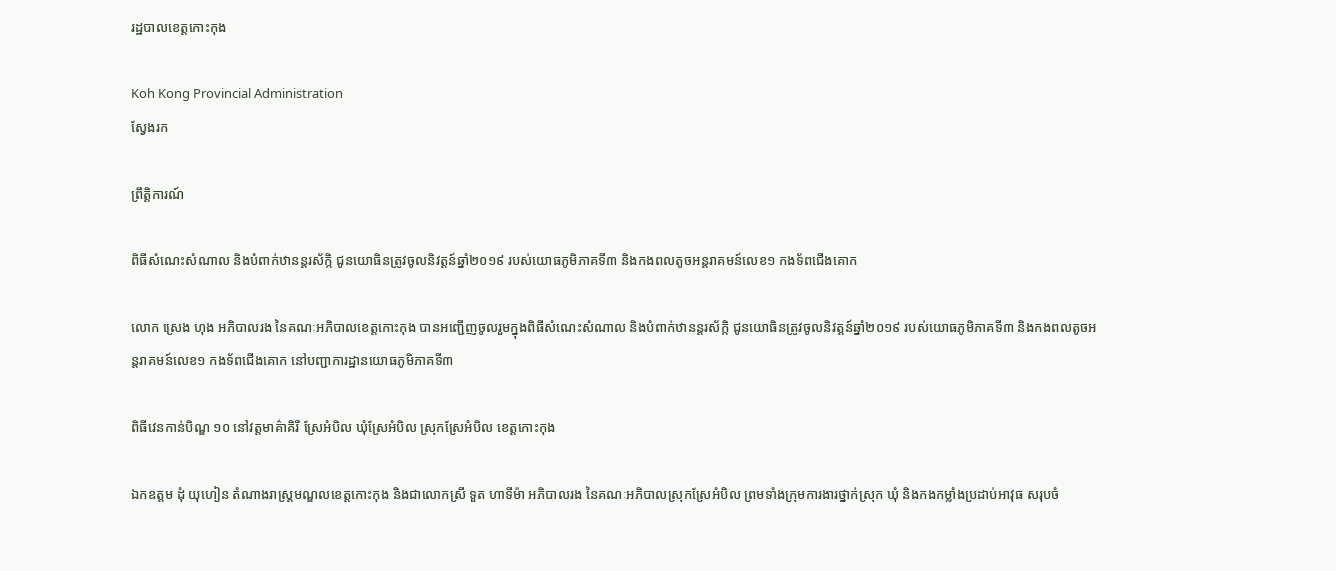រដ្ឋបាលខេត្តកោះកុង

Koh Kong Provincial Administration
ស្វែងរក

ព្រឹត្តិការណ៍

ពិធីសំណេះសំណាល និងបំពាក់ឋានន្តរស័ក្កិ ជូនយោធិនត្រូវចូលនិវត្តន៍ឆ្នាំ២០១៩ របស់យោធភូមិភាគទី៣ និងកងពលតូចអន្តរាគមន៍លេខ១ កងទ័ពជើងគោក

លោក ស្រេង ហុង អភិបាលរង នៃគណៈអភិបាលខេត្តកោះកុង បានអញ្ជើញចូលរួមក្នុងពិធីសំណេះសំណាល និងបំពាក់ឋានន្តរស័ក្កិ ជូនយោធិនត្រូវចូលនិវត្តន៍ឆ្នាំ២០១៩ របស់យោធភូមិភាគទី៣ និងកងពលតូចអន្តរាគមន៍លេខ១ កងទ័ពជើងគោក នៅបញ្ជាការដ្ឋានយោធភូមិភាគទី៣

ពិធីវេនកាន់បិណ្ឌ ១០ នៅវត្តមាគ៌ាគិរី ស្រែអំបិល ឃុំស្រែអំបិល ស្រុកស្រែអំបិល ខេត្តកោះកុង

ឯកឧត្តម ដុំ យុហៀន តំណាងរាស្ត្រមណ្ឌលខេត្តកោះកុង និងជាលោកស្រី ទួត ហាទីម៉ា អភិបាលរង នៃគណៈអភិបាលស្រុកស្រែអំបិល ព្រមទាំងក្រុមការងារថ្នាក់ស្រុក ឃុំ និងកងកម្លាំងប្រដាប់អាវុធ សរុបចំ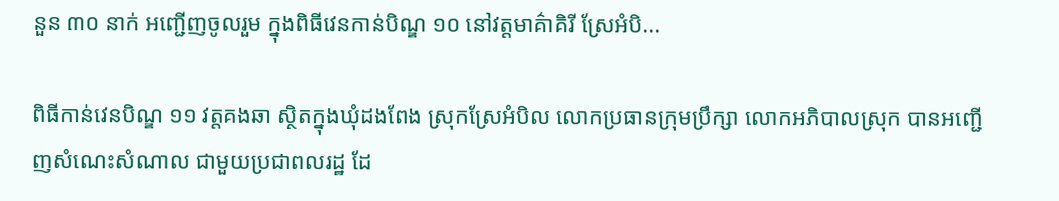នួន ៣០ នាក់ អញ្ជើញចូលរួម ក្នុងពិធីវេនកាន់បិណ្ឌ ១០ នៅវត្តមាគ៌ាគិរី ស្រែអំបិ...

ពិធីកាន់វេនបិណ្ឌ ១១ វត្តគងឆា ស្ថិតក្នុងឃុំដងពែង ស្រុកស្រែអំបិល លោកប្រធានក្រុមប្រឹក្សា លោកអភិបាលស្រុក បានអញ្ជើញសំណេះសំណាល ជាមួយប្រជាពលរដ្ឋ ដែ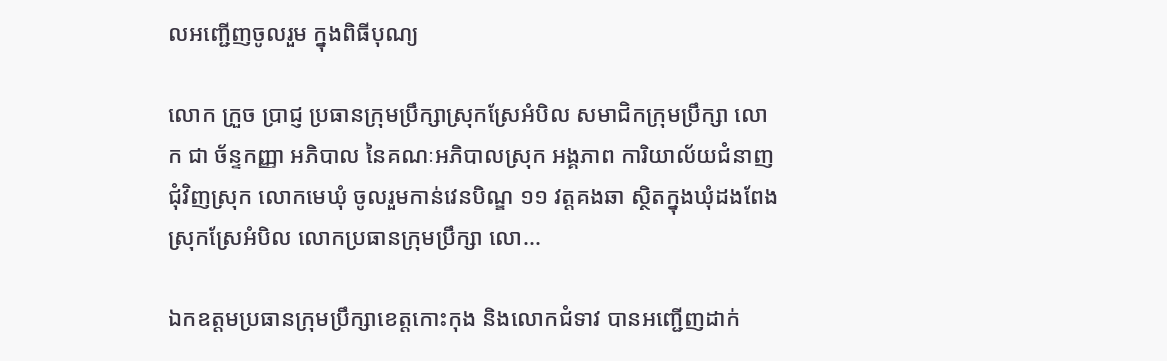លអញ្ជើញចូលរួម ក្នុងពិធីបុណ្យ

លោក ក្រួច ប្រាជ្ញ ប្រធានក្រុមប្រឹក្សាស្រុកស្រែអំបិល សមាជិកក្រុមប្រឹក្សា លោក ជា ច័ន្ទកញ្ញា អភិបាល នៃគណៈអភិបាលស្រុក អង្គភាព ការិយាល័យជំនាញជុំវិញស្រុក លោកមេឃុំ ចូលរួមកាន់វេនបិណ្ឌ ១១ វត្តគងឆា ស្ថិតក្នុងឃុំដងពែង ស្រុកស្រែអំបិល លោកប្រធានក្រុមប្រឹក្សា លោ...

ឯកឧត្តមប្រធានក្រុមប្រឹក្សាខេត្តកោះកុង និងលោកជំទាវ បានអញ្ជើញដាក់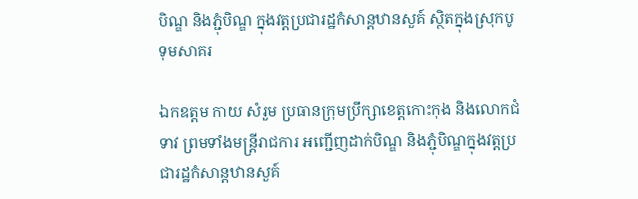បិណ្ឌ និងភ្ជុំបិណ្ឌ ក្នុងវត្តប្រជារដ្ឋកំសាន្តឋានសួគ៍ ស្ថិតក្នុងស្រុកបូទុមសាគរ

ឯកឧត្តម កាយ សំរួម ប្រធានក្រុមប្រឹក្សាខេត្តកោះកុង និងលោកជំទាវ ព្រមទាំងមន្ត្រីរាជការ អញ្ជើញដាក់បិណ្ឌ និងភ្ជុំបិណ្ឌក្នុងវត្តប្រជារដ្ឋកំសាន្តឋានសួគ៍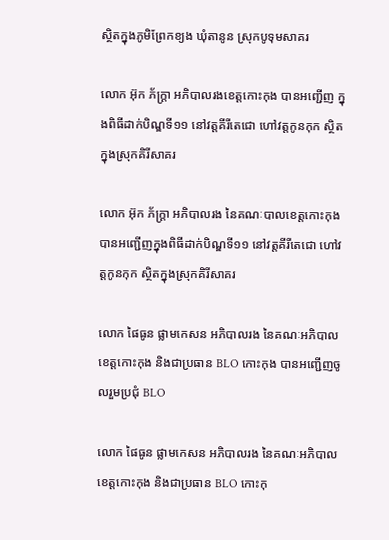ស្ថិតក្នុងភូមិព្រែកខ្យង ឃុំតានូន ស្រុកបូទុមសាគរ

លោក អ៊ុក ភ័ក្រ្តា អភិបាលរងខេត្តកោះកុង បានអញ្ជើញ ក្នុងពិធីដាក់បិណ្ឌទី១១ នៅវត្តគីរីតេជោ ហៅវត្តកូនកុក ស្ថិតក្នុងស្រុកគិរីសាគរ

លោក អ៊ុក ភ័ក្រ្តា អភិបាលរង នៃគណៈបាលខេត្តកោះកុង បានអញ្ជើញក្នុងពិធីដាក់បិណ្ឌទី១១ នៅវត្តគីរីតេជោ ហៅវត្តកូនកុក ស្ថិតក្នុងស្រុកគិរីសាគរ

លោក ផៃធូន ផ្លាមកេសន អភិបាលរង នៃគណៈអភិបាលខេត្តកោះកុង និងជាប្រធាន BLO កោះកុង បានអញ្ជើញចូលរួមប្រជុំ BLO

លោក ផៃធូន ផ្លាមកេសន អភិបាលរង នៃគណៈអភិបាលខេត្តកោះកុង និងជាប្រធាន BLO កោះកុ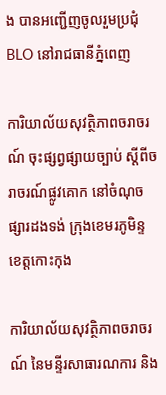ង បានអញ្ជើញចូលរួមប្រជុំ BLO នៅរាជធានីភ្នំពេញ

ការិយាល័យសុវត្ថិភាពចរាចរណ៍ ចុះផ្សព្វផ្សាយច្បាប់ ស្ដីពីចរាចរណ៍ផ្លូវគោក នៅចំណុចផ្សារដងទង់ ក្រុងខេមរភូមិន្ទ ខេត្តកោះកុង

ការិយាល័យសុវត្ថិភាពចរាចរណ៍ នៃមន្ទីរសាធារណការ និង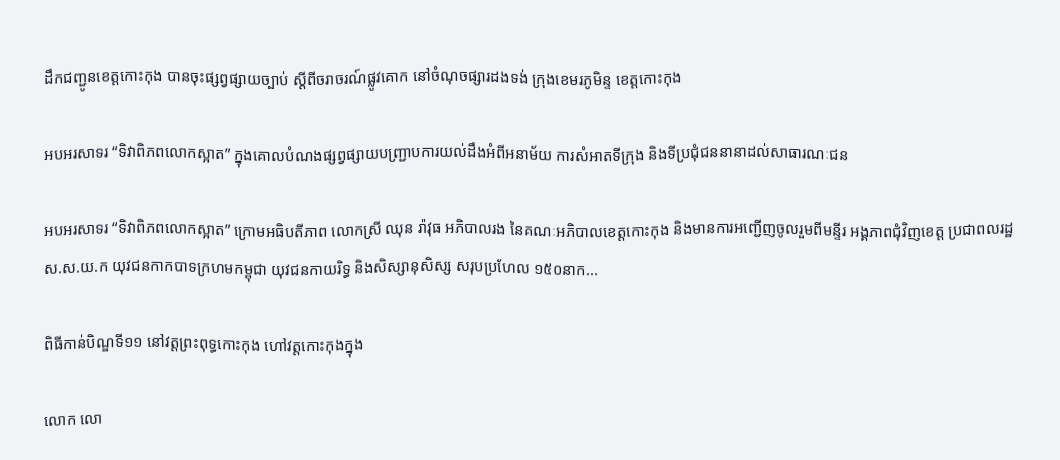ដឹកជញ្ជូនខេត្តកោះកុង បានចុះផ្សព្វផ្សាយច្បាប់ ស្ដីពីចរាចរណ៍ផ្លូវគោក នៅចំណុចផ្សារដងទង់ ក្រុងខេមរភូមិន្ទ ខេត្តកោះកុង

អបអរសាទរ “ទិវាពិភពលោកស្អាត” ក្នុងគោលបំណងផ្សព្វផ្សាយបញ្រ្ជាបការយល់ដឹងអំពីអនាម័យ ការសំអាតទីក្រុង និងទីប្រជុំជននានាដល់សាធារណៈជន

អបអរសាទរ “ទិវាពិភពលោកស្អាត” ក្រោមអធិបតីភាព លោកស្រី ឈុន រ៉ាវុធ អភិបាលរង នៃគណៈអភិបាលខេត្តកោះកុង និងមានការអញ្ជើញចូលរួមពីមន្ទីរ អង្គភាពជុំវិញខេត្ត ប្រជាពលរដ្ឋ ស.ស.យ.ក យុវជនកាកបាទក្រហមកម្ពុជា យុវជនកាយរិទ្ធ និងសិស្សានុសិស្ស សរុបប្រហែល ១៥០នាក...

ពិធីកាន់បិណ្ឌទី១១ នៅវត្តព្រះពុទ្ធកោះកុង ហៅវត្តកោះកុងក្នុង

លោក លោ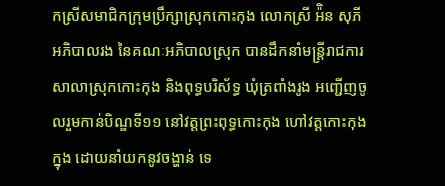កស្រីសមាជិកក្រុមប្រឹក្សាស្រុកកោះកុង លោកស្រី អ៉ិន សុភី អភិបាលរង នៃគណៈអភិបាលស្រុក បានដឹកនាំមន្ត្រីរាជការសាលាស្រុកកោះកុង និងពុទ្ធបរិស័ទ្ធ ឃុំត្រពាំងរូង អញ្ជើញចូលរួមកាន់បិណ្ឌទី១១ នៅវត្តព្រះពុទ្ធកោះកុង ហៅវត្តកោះកុងក្នុង ដោយនាំយកនូវចង្ហាន់ ទេ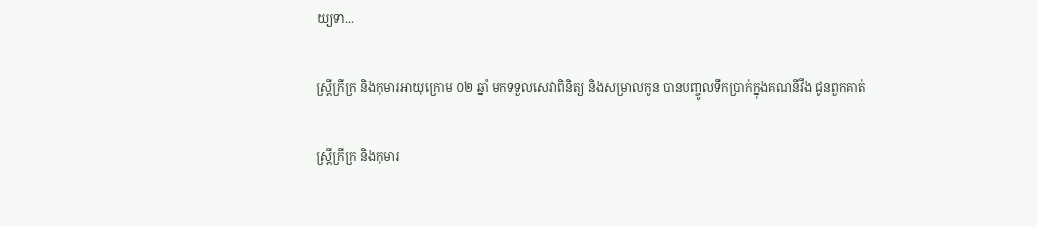យ្យទា...

ស្រ្តីក្រីក្រ និងកុមារអាយុក្រោម ០២ ឆ្នាំ មកទទួលសេវាពិនិត្យ និងសម្រាលកូន បានបញ្ចូលទឹកប្រាក់ក្នុងគណនីវីង ជូនពួកគាត់

ស្រ្តីក្រីក្រ និងកុមារ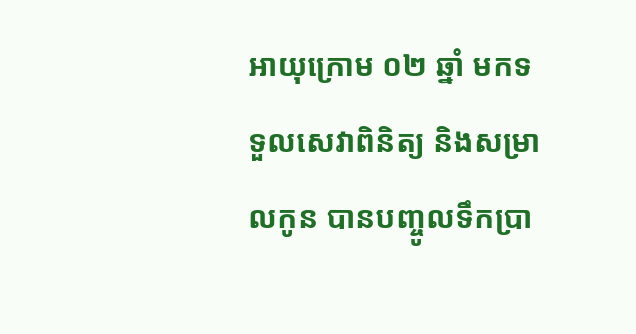អាយុក្រោម ០២ ឆ្នាំ មកទទួលសេវាពិនិត្យ និងសម្រាលកូន បានបញ្ចូលទឹកប្រា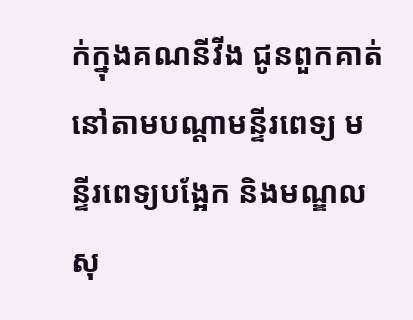ក់ក្នុងគណនីវីង ជូនពួកគាត់ នៅតាមបណ្តាមន្ទីរពេទ្យ មន្ទីរពេទ្យបង្អែក និងមណ្ឌលសុ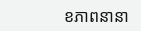ខភាពនានា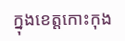ក្នុងខេត្តកោះកុង